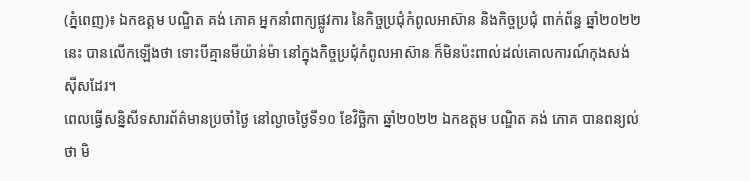(ភ្នំពេញ)៖ ឯកឧត្តម បណ្ឌិត គង់ ភោគ អ្នកនាំពាក្យផ្លូវការ នៃកិច្ចប្រជុំកំពូលអាស៊ាន និងកិច្ចប្រជុំ ពាក់ព័ន្ធ ឆ្នាំ២០២២នេះ បានលើកឡើងថា ទោះបីគ្មានមីយ៉ាន់ម៉ា នៅក្នុងកិច្ចប្រជុំកំពូលអាស៊ាន ក៏មិនប៉ះពាល់ដល់គោលការណ៍កុងសង់ស៊ីសដែរ។
ពេលធ្វើសន្និសីទសារព័ត៌មានប្រចាំថ្ងៃ នៅល្ងាចថ្ងៃទី១០ ខែវិច្ឆិកា ឆ្នាំ២០២២ ឯកឧត្តម បណ្ឌិត គង់ ភោគ បានពន្យល់ថា មិ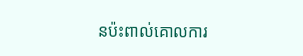នប៉ះពាល់គោលការ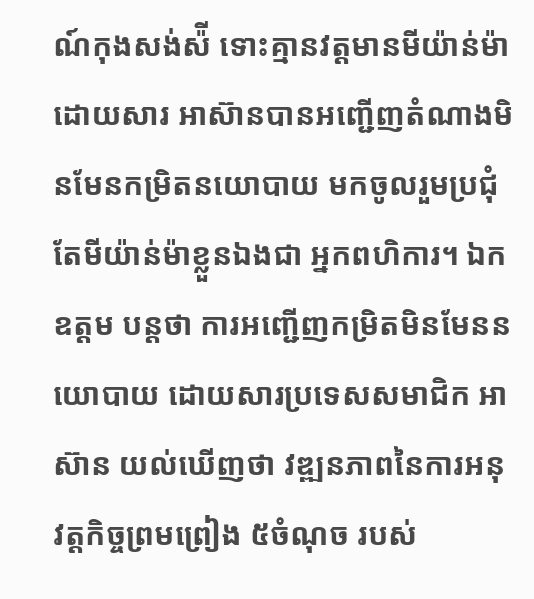ណ៍កុងសង់ស៉ី ទោះគ្មានវត្តមានមីយ៉ាន់ម៉ា ដោយសារ អាស៊ានបានអញ្ជើញតំណាងមិនមែនកម្រិតនយោបាយ មកចូលរួមប្រជុំ តែមីយ៉ាន់ម៉ាខ្លួនឯងជា អ្នកពហិការ។ ឯកឧត្តម បន្តថា ការអញ្ជើញកម្រិតមិនមែននយោបាយ ដោយសារប្រទេសសមាជិក អាស៊ាន យល់ឃើញថា វឌ្ឍនភាពនៃការអនុវត្តកិច្ចព្រមព្រៀង ៥ចំណុច របស់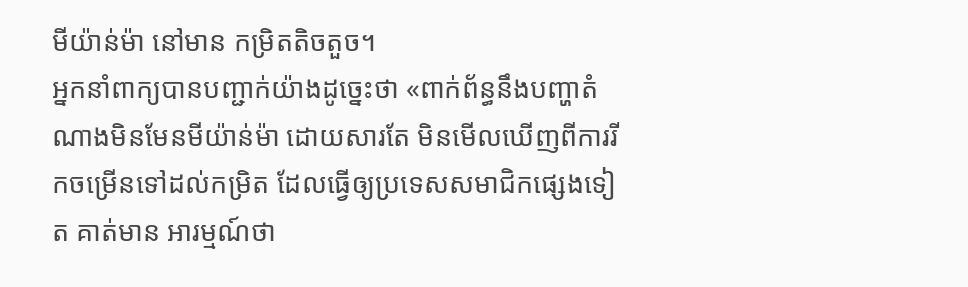មីយ៉ាន់ម៉ា នៅមាន កម្រិតតិចតួច។
អ្នកនាំពាក្យបានបញ្ជាក់យ៉ាងដូច្នេះថា «ពាក់ព័ន្ធនឹងបញ្ហាតំណាងមិនមែនមីយ៉ាន់ម៉ា ដោយសារតែ មិនមើលឃើញពីការរីកចម្រើនទៅដល់កម្រិត ដែលធ្វើឲ្យប្រទេសសមាជិកផ្សេងទៀត គាត់មាន អារម្មណ៍ថា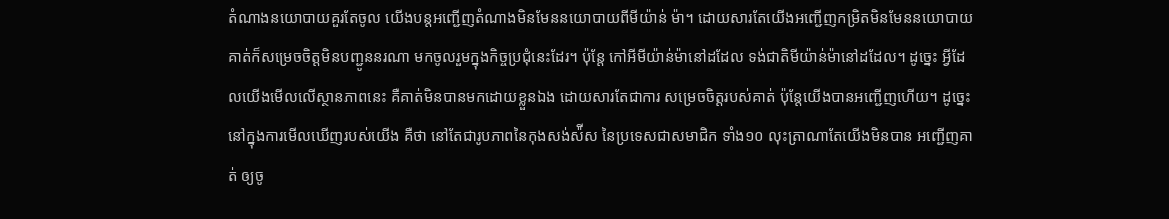តំណាងនយោបាយគួរតែចូល យើងបន្តអញ្ជើញតំណាងមិនមែននយោបាយពីមីយ៉ាន់ ម៉ា។ ដោយសារតែយើងអញ្ជើញកម្រិតមិនមែននយោបាយ គាត់ក៏សម្រេចចិត្តមិនបញ្ជូននរណា មកចូលរួមក្នុងកិច្ចប្រជុំនេះដែរ។ ប៉ុន្តែ កៅអីមីយ៉ាន់ម៉ានៅដដែល ទង់ជាតិមីយ៉ាន់ម៉ានៅដដែល។ ដូច្នេះ អ្វីដែលយើងមើលលើស្ថានភាពនេះ គឺគាត់មិនបានមកដោយខ្លួនឯង ដោយសារតែជាការ សម្រេចចិត្តរបស់គាត់ ប៉ុន្តែយើងបានអញ្ជើញហើយ។ ដូច្នេះ នៅក្នុងការមើលឃើញរបស់យើង គឺថា នៅតែជារូបភាពនៃកុងសង់ស៉ីស នៃប្រទេសជាសមាជិក ទាំង១០ លុះត្រាណាតែយើងមិនបាន អញ្ជើញគាត់ ឲ្យចូ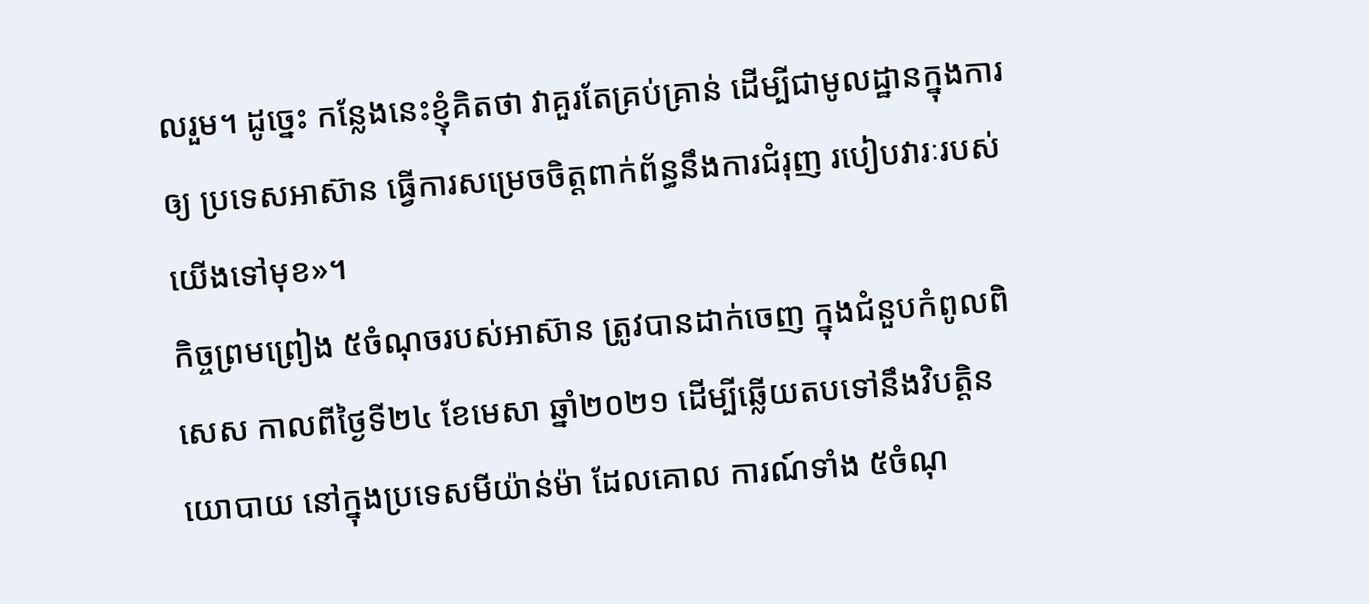លរួម។ ដូច្នេះ កន្លែងនេះខ្ញុំគិតថា វាគួរតែគ្រប់គ្រាន់ ដើម្បីជាមូលដ្ឋានក្នុងការឲ្យ ប្រទេសអាស៊ាន ធ្វើការសម្រេចចិត្តពាក់ព័ន្ធនឹងការជំរុញ របៀបវារៈរបស់យើងទៅមុខ»។
កិច្ចព្រមព្រៀង ៥ចំណុចរបស់អាស៊ាន ត្រូវបានដាក់ចេញ ក្នុងជំនួបកំពូលពិសេស កាលពីថ្ងៃទី២៤ ខែមេសា ឆ្នាំ២០២១ ដើម្បីឆ្លើយតបទៅនឹងវិបត្តិនយោបាយ នៅក្នុងប្រទេសមីយ៉ាន់ម៉ា ដែលគោល ការណ៍ទាំង ៥ចំណុ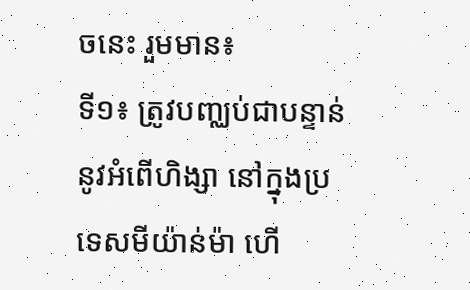ចនេះ រួមមាន៖
ទី១៖ ត្រូវបញ្ឈប់ជាបន្ទាន់នូវអំពើហិង្សា នៅក្នុងប្រទេសមីយ៉ាន់ម៉ា ហើ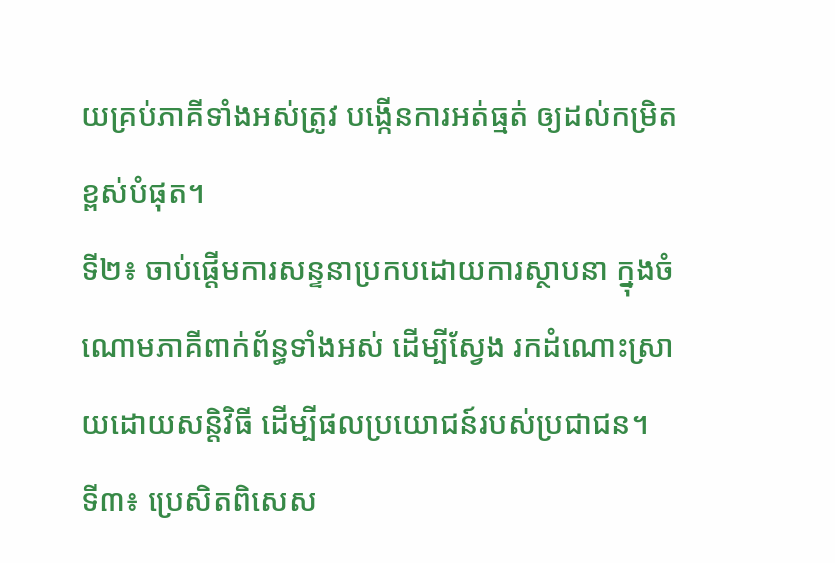យគ្រប់ភាគីទាំងអស់ត្រូវ បង្កើនការអត់ធ្មត់ ឲ្យដល់កម្រិតខ្ពស់បំផុត។
ទី២៖ ចាប់ផ្តើមការសន្ទនាប្រកបដោយការស្ថាបនា ក្នុងចំណោមភាគីពាក់ព័ន្ធទាំងអស់ ដើម្បីស្វែង រកដំណោះស្រាយដោយសន្តិវិធី ដើម្បីផលប្រយោជន៍របស់ប្រជាជន។
ទី៣៖ ប្រេសិតពិសេស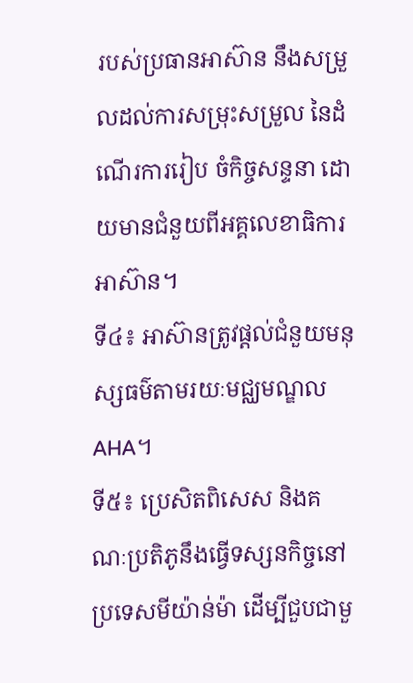របស់ប្រធានអាស៊ាន នឹងសម្រួលដល់ការសម្រុះសម្រួល នៃដំណើរការរៀប ចំកិច្ចសន្ទនា ដោយមានជំនួយពីអគ្គលេខាធិការអាស៊ាន។
ទី៤៖ អាស៊ានត្រូវផ្តល់ជំនួយមនុស្សធម៌តាមរយៈមជ្ឈមណ្ឌល AHA។
ទី៥៖ ប្រេសិតពិសេស និងគណៈប្រតិភូនឹងធ្វើទស្សនកិច្ចនៅប្រទេសមីយ៉ាន់ម៉ា ដើម្បីជួបជាមួ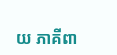យ ភាគីពា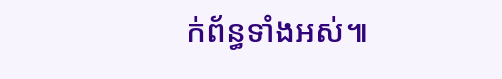ក់ព័ន្ធទាំងអស់៕